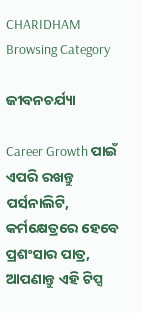CHARIDHAM
Browsing Category

ଜୀବନଚର୍ଯ୍ୟା

Career Growth ପାଇଁ ଏପରି ରଖନ୍ତୁ ପର୍ସନାଲିଟି, କର୍ମକ୍ଷେତ୍ରରେ ହେବେ ପ୍ରଶଂସାର ପାତ୍ର, ଆପଣାନ୍ତୁ ଏହି ଟିପ୍ସ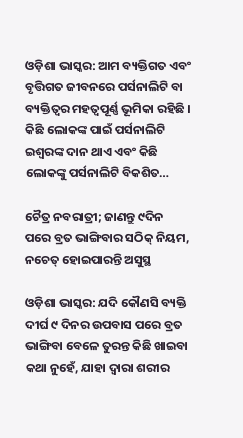ଓଡ଼ିଶା ଭାସ୍କର: ଆମ ବ୍ୟକ୍ତିଗତ ଏବଂ ବୃତ୍ତିଗତ ଜୀବନରେ ପର୍ସନାଲିଟି ବା ବ୍ୟକ୍ତିତ୍ୱର ମହତ୍ୱପୂର୍ଣ୍ଣ ଭୂମିକା ରହିଛି । କିଛି ଲୋକଙ୍କ ପାଇଁ ପର୍ସନାଲିଟି ଇଶ୍ୱରଙ୍କ ଦାନ ଥାଏ ଏବଂ କିଛି ଲୋକଙ୍କୁ ପର୍ସନାଲିଟି ବିକଶିତ…

ଚୈତ୍ର ନବରାତ୍ରୀ; ଜାଣନ୍ତୁ ୯ଦିନ ପରେ ବ୍ରତ ଭାଙ୍ଗିବାର ସଠିକ୍ ନିୟମ, ନଚେତ୍ ହୋଇପାରନ୍ତି ଅସୁସ୍ଥ

ଓଡ଼ିଶା ଭାସ୍କର: ଯଦି କୌଣସି ବ୍ୟକ୍ତି ଦୀର୍ଘ ୯ ଦିନର ଉପବାସ ପରେ ବ୍ରତ ଭାଙ୍ଗିବା ବେଳେ ତୁରନ୍ତ କିଛି ଖାଇବା କଥା ନୁହେଁ, ଯାହା ଦ୍ୱାରା ଶରୀର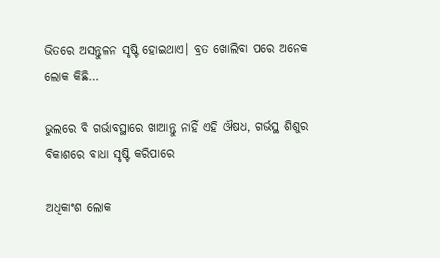ଭିତରେ ଅସନ୍ତୁଳନ ସୃଷ୍ଟି ହୋଇଥାଏ। ବ୍ରତ ଖୋଲିବା ପରେ ଅନେକ ଲୋକ କିଛି…

ଭୁଲରେ ବି ଗର୍ଭାବସ୍ଥାରେ ଖାଆନ୍ତୁ ନାହିଁ ଏହି ଔଷଧ, ଗର୍ଭସ୍ଥ ଶିଶୁର ବିକାଶରେ ବାଧା ସୃଷ୍ଟି କରିପାରେ

ଅଧିକାଂଶ ଲୋକ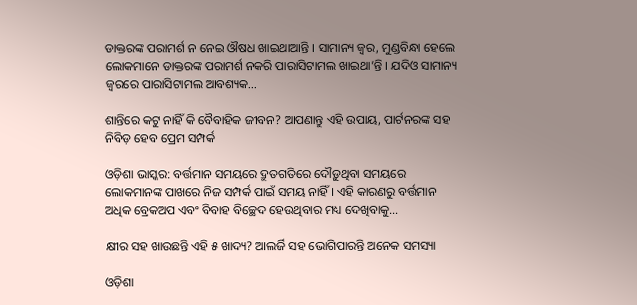ଡାକ୍ତରଙ୍କ ପରାମର୍ଶ ନ ନେଇ ଔଷଧ ଖାଇଥାଆନ୍ତି । ସାମାନ୍ୟ ଜ୍ୱର, ମୁଣ୍ଡବିନ୍ଧା ହେଲେ  ଲୋକମାନେ ଡାକ୍ତରଙ୍କ ପରାମର୍ଶ ନକରି ପାରାସିଟାମଲ ଖାଇଥା’ନ୍ତି । ଯଦିଓ ସାମାନ୍ୟ ଜ୍ୱରରେ ପାରାସିଟାମଲ ଆବଶ୍ୟକ…

ଶାନ୍ତିରେ କଟୁ ନାହିଁ କି ବୈବାହିକ ଜୀବନ? ଆପଣାନ୍ତୁ ଏହି ଉପାୟ, ପାର୍ଟନରଙ୍କ ସହ ନିବିଡ଼ ହେବ ପ୍ରେମ ସମ୍ପର୍କ

ଓଡ଼ିଶା ଭାସ୍କର: ବର୍ତ୍ତମାନ ସମୟରେ ଦ୍ରୁତଗତିରେ ଦୌଡ଼ୁଥିବା ସମୟରେ ଲୋକମାନଙ୍କ ପାଖରେ ନିଜ ସମ୍ପର୍କ ପାଇଁ ସମୟ ନାହିଁ । ଏହି କାରଣରୁ ବର୍ତ୍ତମାନ ଅଧିକ ବ୍ରେକଅପ ଏବଂ ବିବାହ ବିଚ୍ଛେଦ ହେଉଥିବାର ମଧ୍ୟ ଦେଖିବାକୁ…

କ୍ଷୀର ସହ ଖାଉଛନ୍ତି ଏହି ୫ ଖାଦ୍ୟ? ଆଲର୍ଜି ସହ ଭୋଗିପାରନ୍ତି ଅନେକ ସମସ୍ୟା

ଓଡ଼ିଶା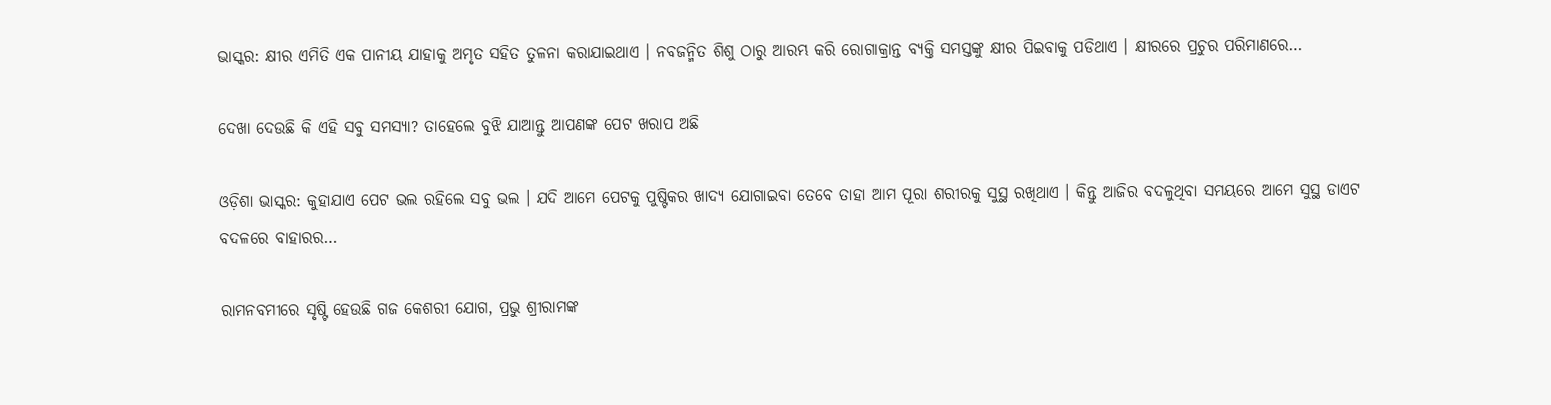ଭାସ୍କର: କ୍ଷୀର ଏମିତି ଏକ ପାନୀୟ ଯାହାକୁ ଅମୃତ ସହିତ ତୁଳନା କରାଯାଇଥାଏ । ନବଜନ୍ମିତ ଶିଶୁ ଠାରୁ ଆରମ୍ଭ କରି ରୋଗାକ୍ରାନ୍ତ ବ୍ୟକ୍ତି ସମସ୍ତଙ୍କୁ କ୍ଷୀର ପିଇବାକୁ ପଡିଥାଏ । କ୍ଷୀରରେ ପ୍ରଚୁର ପରିମାଣରେ…

ଦେଖା ଦେଉଛି କି ଏହି ସବୁ ସମସ୍ୟା? ତାହେଲେ ବୁଝି ଯାଆନ୍ତୁ ଆପଣଙ୍କ ପେଟ ଖରାପ ଅଛି

ଓଡ଼ିଶା ଭାସ୍କର: କୁହାଯାଏ ପେଟ ଭଲ ରହିଲେ ସବୁ ଭଲ । ଯଦି ଆମେ ପେଟକୁ ପୁଷ୍ଟିକର ଖାଦ୍ୟ ଯୋଗାଇବା ତେବେ ତାହା ଆମ ପୂରା ଶରୀରକୁ ସୁସ୍ଥ ରଖିଥାଏ । କିନ୍ତୁ ଆଜିର ବଦଳୁଥିବା ସମୟରେ ଆମେ ସୁସ୍ଥ ଡାଏଟ ବଦଳରେ ବାହାରର…

ରାମନବମୀରେ ସୃଷ୍ଟି ହେଉଛି ଗଜ କେଶରୀ ଯୋଗ, ପ୍ରଭୁ ଶ୍ରୀରାମଙ୍କ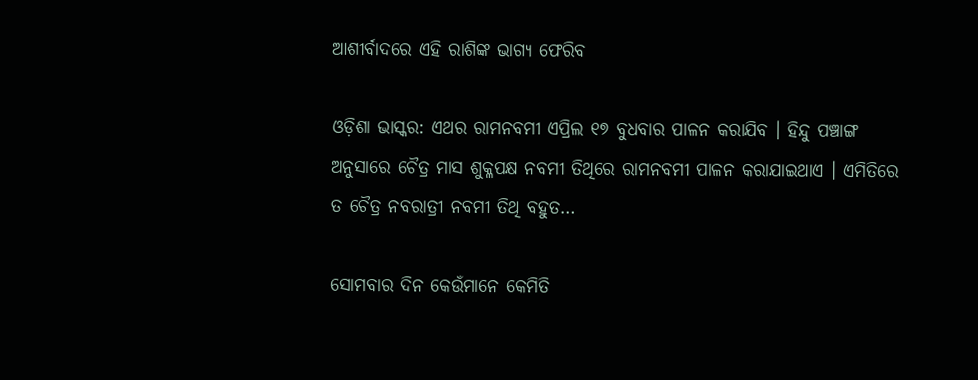ଆଶୀର୍ବାଦରେ ଏହି ରାଶିଙ୍କ ଭାଗ୍ୟ ଫେରିବ

ଓଡ଼ିଶା ଭାସ୍କର: ଏଥର ରାମନବମୀ ଏପ୍ରିଲ ୧୭ ବୁଧବାର ପାଳନ କରାଯିବ । ହିନ୍ଦୁ ପଞ୍ଚାଙ୍ଗ ଅନୁସାରେ ଚୈତ୍ର ମାସ ଶୁକ୍ଳପକ୍ଷ ନବମୀ ତିଥିରେ ରାମନବମୀ ପାଳନ କରାଯାଇଥାଏ । ଏମିତିରେ ତ ଚୈତ୍ର ନବରାତ୍ରୀ ନବମୀ ତିଥି ବହୁତ…

ସୋମବାର ଦିନ କେଉଁମାନେ କେମିତି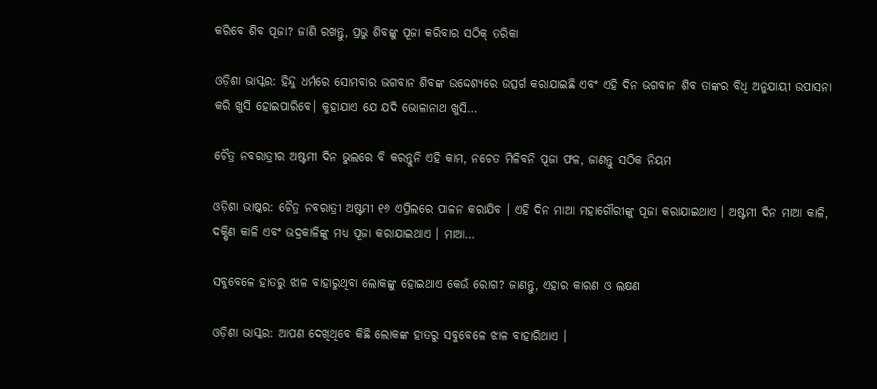କରିବେ ଶିବ ପୂଜା? ଜାଣି ରଖନ୍ତୁ, ପ୍ରଭୁ ଶିବଙ୍କୁ ପୂଜା କରିବାର ସଠିକ୍ ତରିକା

ଓଡ଼ିଶା ଭାସ୍କର: ହିନ୍ଦୁ ଧର୍ମରେ ସୋମବାର ଭଗବାନ ଶିବଙ୍କ ଉଦ୍ଦେଶ୍ୟରେ ଉତ୍ସର୍ଗ କରାଯାଇଛି ଏବଂ ଏହି ଦିନ ଭଗବାନ ଶିବ ତାଙ୍କର ବିଧି ଅନୁଯାୟୀ ଉପାସନା କରି ଖୁସି ହୋଇପାରିବେ। କୁହାଯାଏ ଯେ ଯଦି ଭୋଳାନାଥ ଖୁସି…

ଚୈତ୍ର ନବରାତ୍ରୀର ଅଷ୍ଟମୀ ଦିନ ଭୁଲରେ ବି କରନ୍ତୁନି ଏହି କାମ, ନଚେତ ମିଳିବନି ପୂଜା ଫଳ, ଜାଣନ୍ତୁ ସଠିକ ନିୟମ

ଓଡ଼ିଶା ଭାଷ୍କର: ଚୈତ୍ର ନବରାତ୍ରୀ ଅଷ୍ଟମୀ ୧୬ ଏପ୍ରିଲରେ ପାଳନ କରାଯିବ । ଏହି ଦିନ ମାଆ ମହାଗୌରୀଙ୍କୁ ପୂଜା କରାଯାଇଥାଏ । ଅଷ୍ଟମୀ ଦିନ ମାଆ କାଳି, ଦକ୍ଷିଣ କାଳି ଏବଂ ଭଦ୍ରକାଳିଙ୍କୁ ମଧ୍ୟ ପୂଜା କରାଯାଇଥାଏ । ମାଆ…

ସବୁବେଳେ ହାତରୁ ଝାଳ ବାହାରୁଥିବା ଲୋକଙ୍କୁ ହୋଇଥାଏ କେଉଁ ରୋଗ? ଜାଣନ୍ତୁ, ଏହାର କାରଣ ଓ ଲକ୍ଷଣ

ଓଡ଼ିଶା ଭାସ୍କର: ଆପଣ ଦେଖିଥିବେ କିଛି ଲୋକଙ୍କ ହାତରୁ ସବୁବେଳେ ଝାଳ ବାହାରିଥାଏ ।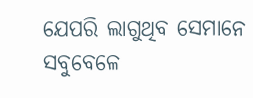ଯେପରି ଲାଗୁଥିବ ସେମାନେ ସବୁବେଳେ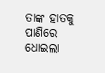ତାଙ୍କ ହାତକୁ ପାଣିରେ ଧୋଇଲା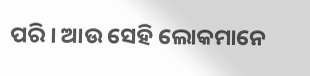ପରି । ଆଉ ସେହି ଲୋକମାନେ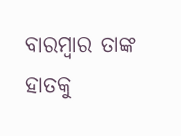ବାରମ୍ବାର ତାଙ୍କ ହାତକୁ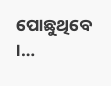ପୋଛୁଥିବେ ।…